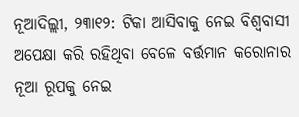ନୂଆଦିଲ୍ଲୀ, ୨୩ା୧୨: ଟିକା ଆସିବାକୁ ନେଇ ବିଶ୍ୱବାସୀ ଅପେକ୍ଷା କରି ରହିଥିବା ବେଳେ ବର୍ତ୍ତମାନ କରୋନାର ନୂଆ ରୂପକୁ ନେଇ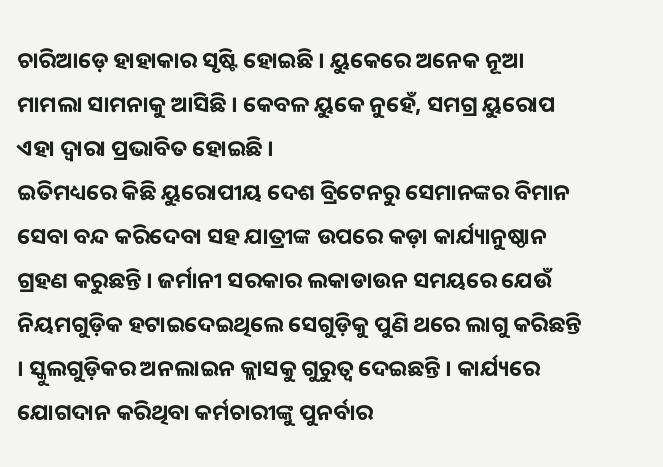ଚାରିଆଡ଼େ ହାହାକାର ସୃଷ୍ଟି ହୋଇଛି । ୟୁକେରେ ଅନେକ ନୂଆ ମାମଲା ସାମନାକୁ ଆସିଛି । କେବଳ ୟୁକେ ନୁହେଁ, ସମଗ୍ର ୟୁରୋପ ଏହା ଦ୍ୱାରା ପ୍ରଭାବିତ ହୋଇଛି ।
ଇତିମଧ୍ୟରେ କିଛି ୟୁରୋପୀୟ ଦେଶ ବ୍ରିଟେନରୁ ସେମାନଙ୍କର ବିମାନ ସେବା ବନ୍ଦ କରିଦେବା ସହ ଯାତ୍ରୀଙ୍କ ଉପରେ କଡ଼ା କାର୍ଯ୍ୟାନୁଷ୍ଠାନ ଗ୍ରହଣ କରୁଛନ୍ତି । ଜର୍ମାନୀ ସରକାର ଲକାଡାଉନ ସମୟରେ ଯେଉଁ ନିୟମଗୁଡ଼ିକ ହଟାଇଦେଇଥିଲେ ସେଗୁଡ଼ିକୁ ପୁଣି ଥରେ ଲାଗୁ କରିଛନ୍ତି । ସ୍କୁଲଗୁଡ଼ିକର ଅନଲାଇନ କ୍ଲାସକୁ ଗୁରୁତ୍ୱ ଦେଇଛନ୍ତି । କାର୍ଯ୍ୟରେ ଯୋଗଦାନ କରିଥିବା କର୍ମଚାରୀଙ୍କୁ ପୁନର୍ବାର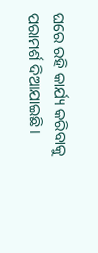ଘରେ ରହି କାର୍ଯ୍ୟ କରିବାକୁ ପରାମର୍ଶ ଦିଆଯାଇଛି ।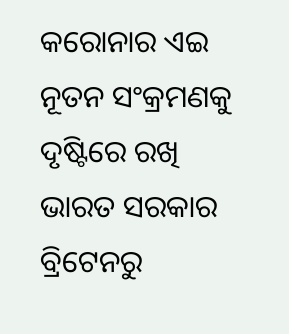କରୋନାର ଏଇ ନୂତନ ସଂକ୍ରମଣକୁ ଦୃଷ୍ଟିରେ ରଖି ଭାରତ ସରକାର ବ୍ରିଟେନରୁ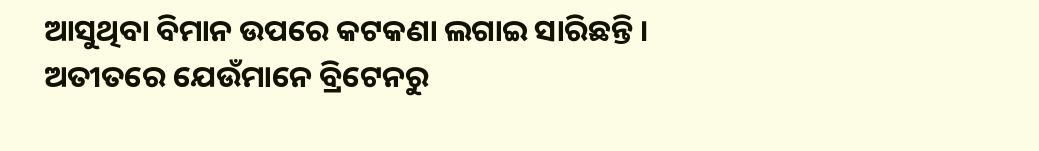ଆସୁଥିବା ବିମାନ ଉପରେ କଟକଣା ଲଗାଇ ସାରିଛନ୍ତି । ଅତୀତରେ ଯେଉଁମାନେ ବ୍ରିଟେନରୁ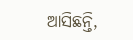ଆସିଛନ୍ତି,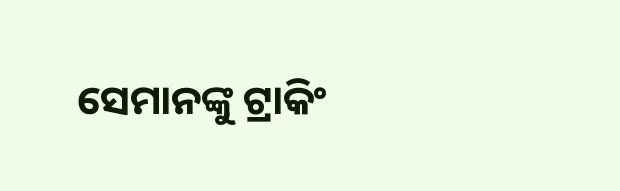ସେମାନଙ୍କୁ ଟ୍ରାକିଂ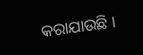କରାଯାଉଛି ।